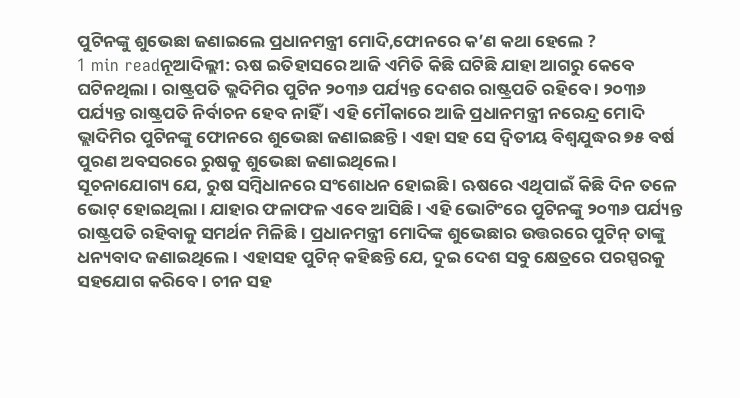ପୁଟିନଙ୍କୁ ଶୁଭେଛା ଜଣାଇଲେ ପ୍ରଧାନମନ୍ତ୍ରୀ ମୋଦି,ଫୋନରେ କ’ଣ କଥା ହେଲେ ?
1 min readନୂଆଦିଲ୍ଲୀ: ଋଷ ଇତିହାସରେ ଆଜି ଏମିତି କିଛି ଘଟିଛି ଯାହା ଆଗରୁ କେବେ ଘଟିନଥିଲା । ରାଷ୍ଟ୍ରପତି ଭ୍ଲଦିମିର ପୁଟିନ ୨୦୩୬ ପର୍ଯ୍ୟନ୍ତ ଦେଶର ରାଷ୍ଟ୍ରପତି ରହିବେ । ୨୦୩୬ ପର୍ଯ୍ୟନ୍ତ ରାଷ୍ଟ୍ରପତି ନିର୍ବାଚନ ହେବ ନାହିଁ । ଏହି ମୌକାରେ ଆଜି ପ୍ରଧାନମନ୍ତ୍ରୀ ନରେନ୍ଦ୍ର ମୋଦି ଭ୍ଲାଦିମିର ପୁଟିନଙ୍କୁ ଫୋନରେ ଶୁଭେଛା ଜଣାଇଛନ୍ତି । ଏହା ସହ ସେ ଦ୍ୱିତୀୟ ବିଶ୍ୱଯୁଦ୍ଧର ୭୫ ବର୍ଷ ପୁରଣ ଅବସରରେ ରୁଷକୁ ଶୁଭେଛା ଜଣାଇଥିଲେ ।
ସୂଚନାଯୋଗ୍ୟ ଯେ, ରୁଷ ସମ୍ବିଧାନରେ ସଂଶୋଧନ ହୋଇଛି । ଋଷରେ ଏଥିପାଇଁ କିଛି ଦିନ ତଳେ ଭୋଟ୍ ହୋଇଥିଲା । ଯାହାର ଫଳାଫଳ ଏବେ ଆସିଛି । ଏହି ଭୋଟିଂରେ ପୁଟିନଙ୍କୁ ୨୦୩୬ ପର୍ଯ୍ୟନ୍ତ ରାଷ୍ଟ୍ରପତି ରହିବାକୁ ସମର୍ଥନ ମିଳିଛି । ପ୍ରଧାନମନ୍ତ୍ରୀ ମୋଦିଙ୍କ ଶୁଭେଛାର ଉତ୍ତରରେ ପୁଟିନ୍ ତାଙ୍କୁ ଧନ୍ୟବାଦ ଜଣାଇଥିଲେ । ଏହାସହ ପୁଟିନ୍ କହିଛନ୍ତି ଯେ, ଦୁଇ ଦେଶ ସବୁ କ୍ଷେତ୍ରରେ ପରସ୍ପରକୁ ସହଯୋଗ କରିବେ । ଚୀନ ସହ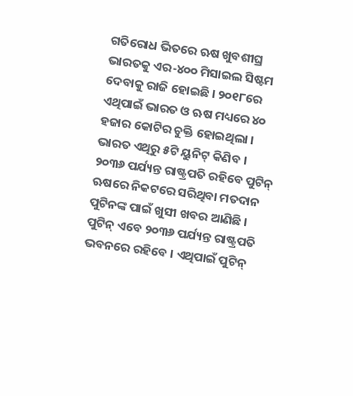ଗତିରୋଧ ଭିତରେ ଋଷ ଖୁବଶୀଘ୍ର ଭାରତକୁ ଏର-୪୦୦ ମିସାଇଲ ସିଷ୍ଟମ ଦେବାକୁ ରାଜି ହୋଇଛି । ୨୦୧୮ରେ ଏଥିପାଇଁ ଭାରତ ଓ ଋଷ ମଧ୍ୟରେ ୪୦ ହଜାର କୋଟିର ଚୁକ୍ତି ହୋଇଥିଲା । ଭାରତ ଏଥିରୁ ୫ଟି ୟୁନିଟ୍ କିଣିବ ।
୨୦୩୬ ପର୍ଯ୍ୟନ୍ତ ରାଷ୍ଟ୍ରପତି ରହିବେ ପୁଟିନ୍
ଋଷରେ ନିକଟରେ ସରିଥିବା ମତଦାନ ପୁଟିନଙ୍କ ପାଇଁ ଖୁସୀ ଖବର ଆଣିଛି । ପୁଟିନ୍ ଏବେ ୨୦୩୬ ପର୍ଯ୍ୟନ୍ତ ରାଷ୍ଟ୍ରପତି ଭବନରେ ରହିବେ । ଏଥିପାଇଁ ପୁଟିନ୍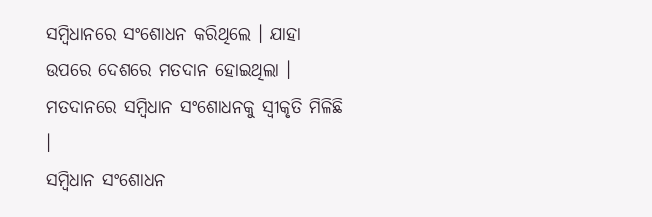ସମ୍ବିଧାନରେ ସଂଶୋଧନ କରିଥିଲେ । ଯାହା ଉପରେ ଦେଶରେ ମତଦାନ ହୋଇଥିଲା । ମତଦାନରେ ସମ୍ବିଧାନ ସଂଶୋଧନକୁ ସ୍ୱୀକୃତି ମିଳିଛି ।
ସମ୍ବିଧାନ ସଂଶୋଧନ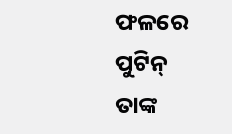ଫଳରେ ପୁଟିନ୍ ତାଙ୍କ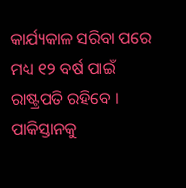କାର୍ଯ୍ୟକାଳ ସରିବା ପରେ ମଧ୍ୟ ୧୨ ବର୍ଷ ପାଇଁ ରାଷ୍ଟ୍ରପତି ରହିବେ ।
ପାକିସ୍ତାନକୁ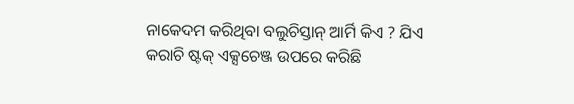ନାକେଦମ କରିଥିବା ବଲୁଚିସ୍ତାନ୍ ଆର୍ମି କିଏ ? ଯିଏ କରାଚି ଷ୍ଟକ୍ ଏକ୍ସଚେଞ୍ଜ ଉପରେ କରିଛି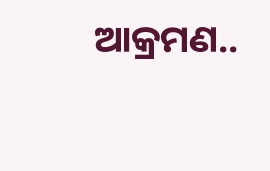ଆକ୍ରମଣ..